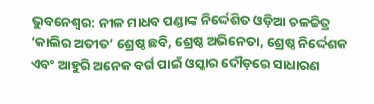ଭୁବନେଶ୍ୱର: ନୀଳ ମାଧବ ପଣ୍ଡାଙ୍କ ନିର୍ଦ୍ଦେଶିତ ଓଡ଼ିଆ ଚଳଚ୍ଚିତ୍ର ‘କାଲିର ଅତୀତ’ ଶ୍ରେଷ୍ଠ ଛବି, ଶ୍ରେଷ୍ଠ ଅଭିନେତା, ଶ୍ରେଷ୍ଠ ନିର୍ଦ୍ଦେଶକ ଏବଂ ଆହୁରି ଅନେକ ବର୍ଗ ପାଇଁ ଓସ୍କାର ଦୌଡ଼ରେ ସାଧାରଣ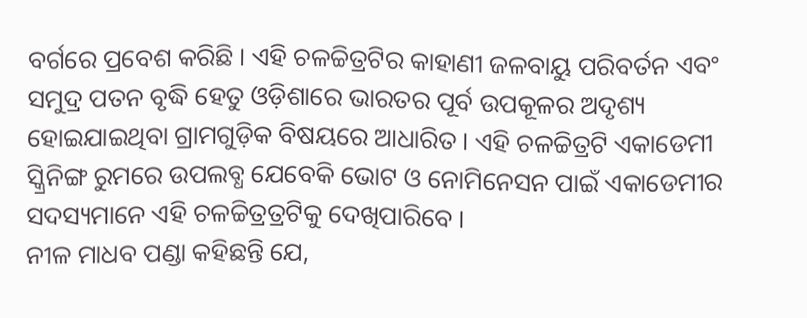ବର୍ଗରେ ପ୍ରବେଶ କରିଛି । ଏହି ଚଳଚ୍ଚିତ୍ରଟିର କାହାଣୀ ଜଳବାୟୁ ପରିବର୍ତନ ଏବଂ ସମୁଦ୍ର ପତନ ବୃଦ୍ଧି ହେତୁ ଓଡ଼ିଶାରେ ଭାରତର ପୂର୍ବ ଉପକୂଳର ଅଦୃଶ୍ୟ ହୋଇଯାଇଥିବା ଗ୍ରାମଗୁଡ଼ିକ ବିଷୟରେ ଆଧାରିତ । ଏହି ଚଳଚ୍ଚିତ୍ରଟି ଏକାଡେମୀ ସ୍କ୍ରିନିଙ୍ଗ ରୁମରେ ଉପଲବ୍ଧ ଯେବେକି ଭୋଟ ଓ ନୋମିନେସନ ପାଇଁ ଏକାଡେମୀର ସଦସ୍ୟମାନେ ଏହି ଚଳଚ୍ଚିତ୍ରତ୍ରଟିକୁ ଦେଖିପାରିବେ ।
ନୀଳ ମାଧବ ପଣ୍ଡା କହିଛନ୍ତି ଯେ,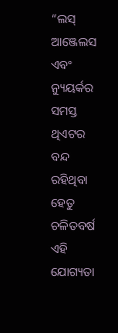“ଲସ୍ ଆଞ୍ଜେଲସ ଏବଂ ନ୍ୟୁୟର୍କର ସମସ୍ତ ଥିଏଟର ବନ୍ଦ ରହିଥିବା ହେତୁ ଚଳିତବର୍ଷ ଏହି ଯୋଗ୍ୟତା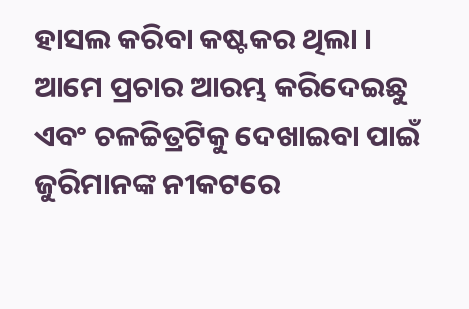ହାସଲ କରିବା କଷ୍ଟକର ଥିଲା । ଆମେ ପ୍ରଚାର ଆରମ୍ଭ କରିଦେଇଛୁ ଏବଂ ଚଳଚ୍ଚିତ୍ରଟିକୁ ଦେଖାଇବା ପାଇଁ ଜୁରିମାନଙ୍କ ନୀକଟରେ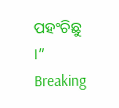ପହଂଚିଛୁ ।”
Breaking